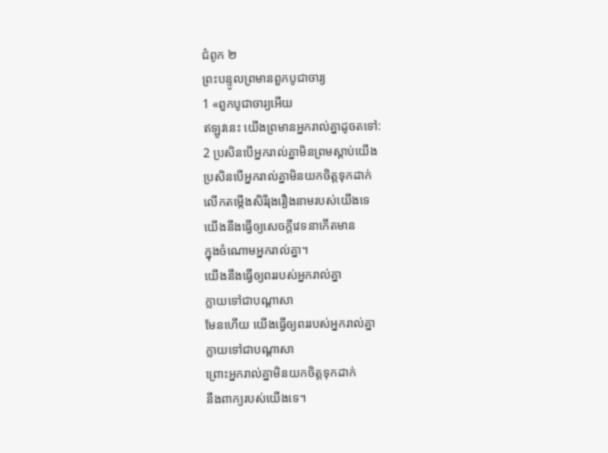ជំពូក ២
ព្រះបន្ទូលព្រមានពួកបូជាចារ្យ
1 «ពួកបូជាចារ្យអើយ
ឥឡូវនេះ យើងព្រមានអ្នករាល់គ្នាដូចតទៅ:
2 ប្រសិនបើអ្នករាល់គ្នាមិនព្រមស្ដាប់យើង
ប្រសិនបើអ្នករាល់គ្នាមិនយកចិត្តទុកដាក់
លើកតម្កើងសិរីរុងរឿងនាមរបស់យើងទេ
យើងនឹងធ្វើឲ្យសេចក្ដីវេទនាកើតមាន
ក្នុងចំណោមអ្នករាល់គ្នា។
យើងនឹងធ្វើឲ្យពររបស់អ្នករាល់គ្នា
ក្លាយទៅជាបណ្ដាសា
មែនហើយ យើងធ្វើឲ្យពររបស់អ្នករាល់គ្នា
ក្លាយទៅជាបណ្ដាសា
ព្រោះអ្នករាល់គ្នាមិនយកចិត្តទុកដាក់
នឹងពាក្យរបស់យើងទេ។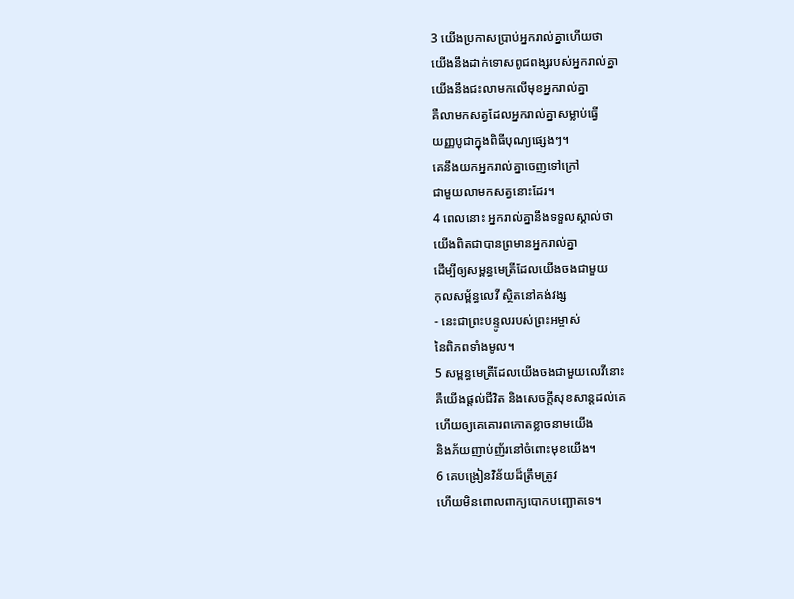3 យើងប្រកាសប្រាប់អ្នករាល់គ្នាហើយថា
យើងនឹងដាក់ទោសពូជពង្សរបស់អ្នករាល់គ្នា
យើងនឹងជះលាមកលើមុខអ្នករាល់គ្នា
គឺលាមកសត្វដែលអ្នករាល់គ្នាសម្លាប់ធ្វើ
យញ្ញបូជាក្នុងពិធីបុណ្យផ្សេងៗ។
គេនឹងយកអ្នករាល់គ្នាចេញទៅក្រៅ
ជាមួយលាមកសត្វនោះដែរ។
4 ពេលនោះ អ្នករាល់គ្នានឹងទទួលស្គាល់ថា
យើងពិតជាបានព្រមានអ្នករាល់គ្នា
ដើម្បីឲ្យសម្ពន្ធមេត្រីដែលយើងចងជាមួយ
កុលសម្ព័ន្ធលេវី ស្ថិតនៅគង់វង្ស
- នេះជាព្រះបន្ទូលរបស់ព្រះអម្ចាស់
នៃពិភពទាំងមូល។
5 សម្ពន្ធមេត្រីដែលយើងចងជាមួយលេវីនោះ
គឺយើងផ្តល់ជីវិត និងសេចក្ដីសុខសាន្តដល់គេ
ហើយឲ្យគេគោរពកោតខ្លាចនាមយើង
និងភ័យញាប់ញ័រនៅចំពោះមុខយើង។
6 គេបង្រៀនវិន័យដ៏ត្រឹមត្រូវ
ហើយមិនពោលពាក្យបោកបញ្ឆោតទេ។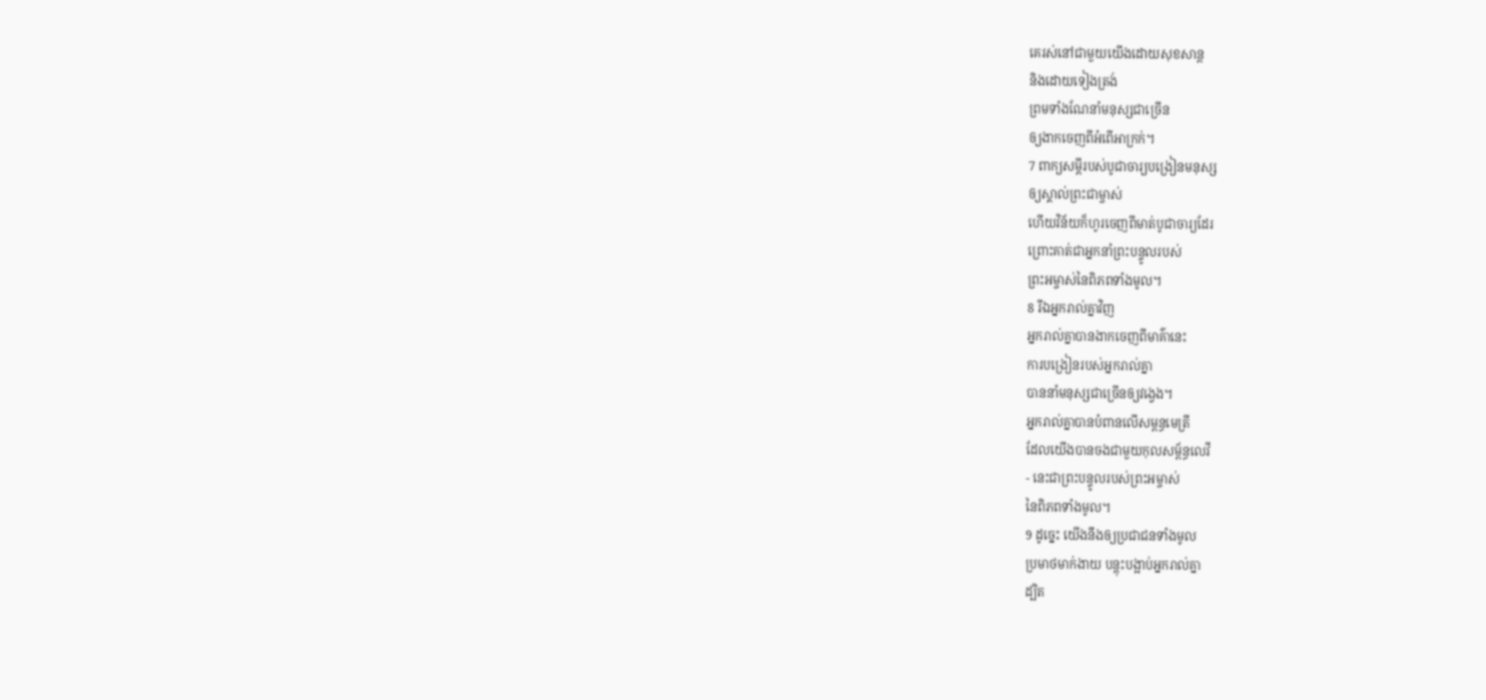គេរស់នៅជាមួយយើងដោយសុខសាន្ត
និងដោយទៀងត្រង់
ព្រមទាំងណែនាំមនុស្សជាច្រើន
ឲ្យងាកចេញពីអំពើអាក្រក់។
7 ពាក្យសម្ដីរបស់បូជាចារ្យបង្រៀនមនុស្ស
ឲ្យស្គាល់ព្រះជាម្ចាស់
ហើយវិន័យក៏ហូរចេញពីមាត់បូជាចារ្យដែរ
ព្រោះគាត់ជាអ្នកនាំព្រះបន្ទូលរបស់
ព្រះអម្ចាស់នៃពិភពទាំងមូល។
8 រីឯអ្នករាល់គ្នាវិញ
អ្នករាល់គ្នាបានងាកចេញពីមាគ៌ានេះ
ការបង្រៀនរបស់អ្នករាល់គ្នា
បាននាំមនុស្សជាច្រើនឲ្យវង្វេង។
អ្នករាល់គ្នាបានបំពានលើសម្ពន្ធមេត្រី
ដែលយើងបានចងជាមួយកុលសម្ព័ន្ធលេវី
- នេះជាព្រះបន្ទូលរបស់ព្រះអម្ចាស់
នៃពិភពទាំងមូល។
9 ដូច្នេះ យើងនឹងឲ្យប្រជាជនទាំងមូល
ប្រមាថមាក់ងាយ បន្តុះបង្អាប់អ្នករាល់គ្នា
ដ្បិត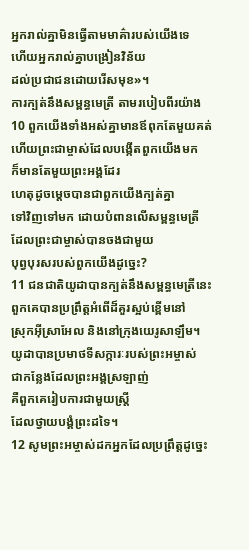អ្នករាល់គ្នាមិនធ្វើតាមមាគ៌ារបស់យើងទេ
ហើយអ្នករាល់គ្នាបង្រៀនវិន័យ
ដល់ប្រជាជនដោយរើសមុខ»។
ការក្បត់នឹងសម្ពន្ធមេត្រី តាមរបៀបពីរយ៉ាង
10 ពួកយើងទាំងអស់គ្នាមានឪពុកតែមួយគត់
ហើយព្រះជាម្ចាស់ដែលបង្កើតពួកយើងមក
ក៏មានតែមួយព្រះអង្គដែរ
ហេតុដូចម្ដេចបានជាពួកយើងក្បត់គ្នា
ទៅវិញទៅមក ដោយបំពានលើសម្ពន្ធមេត្រី
ដែលព្រះជាម្ចាស់បានចងជាមួយ
បុព្វបុរសរបស់ពួកយើងដូច្នេះ?
11 ជនជាតិយូដាបានក្បត់នឹងសម្ពន្ធមេត្រីនេះ
ពួកគេបានប្រព្រឹត្តអំពើដ៏គួរស្អប់ខ្ពើមនៅ
ស្រុកអ៊ីស្រាអែល និងនៅក្រុងយេរូសាឡឹម។
យូដាបានប្រមាថទីសក្ការៈរបស់ព្រះអម្ចាស់
ជាកន្លែងដែលព្រះអង្គស្រឡាញ់
គឺពួកគេរៀបការជាមួយស្ត្រី
ដែលថ្វាយបង្គំព្រះដទៃ។
12 សូមព្រះអម្ចាស់ដកអ្នកដែលប្រព្រឹត្តដូច្នេះ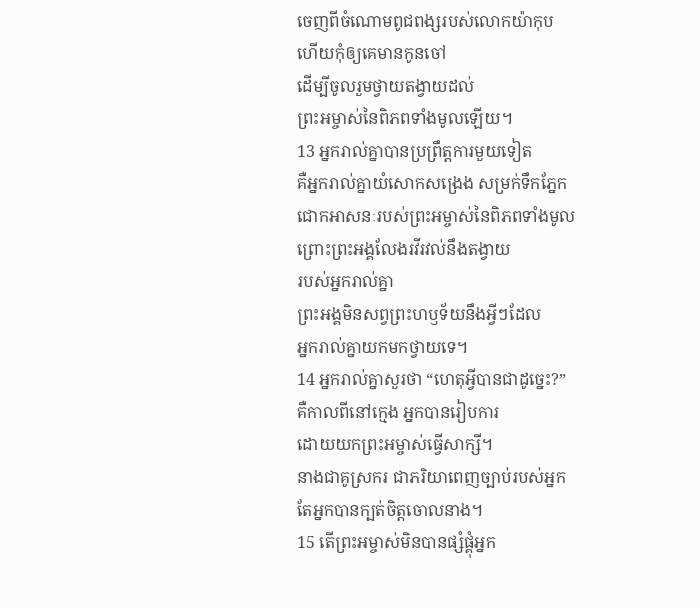ចេញពីចំណោមពូជពង្សរបស់លោកយ៉ាកុប
ហើយកុំឲ្យគេមានកូនចៅ
ដើម្បីចូលរួមថ្វាយតង្វាយដល់
ព្រះអម្ចាស់នៃពិភពទាំងមូលឡើយ។
13 អ្នករាល់គ្នាបានប្រព្រឹត្តការមួយទៀត
គឺអ្នករាល់គ្នាយំសោកសង្រេង សម្រក់ទឹកភ្នែក
ជោកអាសនៈរបស់ព្រះអម្ចាស់នៃពិភពទាំងមូល
ព្រោះព្រះអង្គលែងរវីរវល់នឹងតង្វាយ
របស់អ្នករាល់គ្នា
ព្រះអង្គមិនសព្វព្រះហឫទ័យនឹងអ្វីៗដែល
អ្នករាល់គ្នាយកមកថ្វាយទេ។
14 អ្នករាល់គ្នាសួរថា “ហេតុអ្វីបានជាដូច្នេះ?”
គឺកាលពីនៅក្មេង អ្នកបានរៀបការ
ដោយយកព្រះអម្ចាស់ធ្វើសាក្សី។
នាងជាគូស្រករ ជាភរិយាពេញច្បាប់របស់អ្នក
តែអ្នកបានក្បត់ចិត្តចោលនាង។
15 តើព្រះអម្ចាស់មិនបានផ្សំផ្គុំអ្នក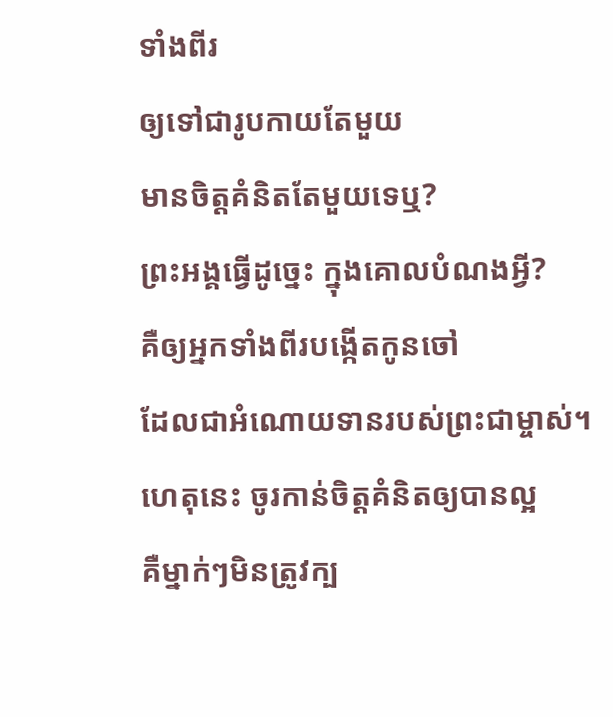ទាំងពីរ
ឲ្យទៅជារូបកាយតែមួយ
មានចិត្តគំនិតតែមួយទេឬ?
ព្រះអង្គធ្វើដូច្នេះ ក្នុងគោលបំណងអ្វី?
គឺឲ្យអ្នកទាំងពីរបង្កើតកូនចៅ
ដែលជាអំណោយទានរបស់ព្រះជាម្ចាស់។
ហេតុនេះ ចូរកាន់ចិត្តគំនិតឲ្យបានល្អ
គឺម្នាក់ៗមិនត្រូវក្ប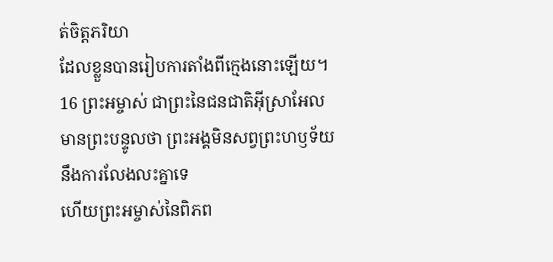ត់ចិត្តភរិយា
ដែលខ្លួនបានរៀបការតាំងពីក្មេងនោះឡើយ។
16 ព្រះអម្ចាស់ ជាព្រះនៃជនជាតិអ៊ីស្រាអែល
មានព្រះបន្ទូលថា ព្រះអង្គមិនសព្វព្រះហឫទ័យ
នឹងការលែងលះគ្នាទេ
ហើយព្រះអម្ចាស់នៃពិភព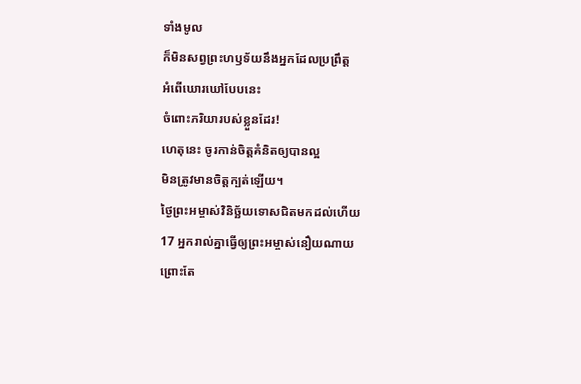ទាំងមូល
ក៏មិនសព្វព្រះហឫទ័យនឹងអ្នកដែលប្រព្រឹត្ត
អំពើឃោរឃៅបែបនេះ
ចំពោះភរិយារបស់ខ្លួនដែរ!
ហេតុនេះ ចូរកាន់ចិត្តគំនិតឲ្យបានល្អ
មិនត្រូវមានចិត្តក្បត់ឡើយ។
ថ្ងៃព្រះអម្ចាស់វិនិច្ឆ័យទោសជិតមកដល់ហើយ
17 អ្នករាល់គ្នាធ្វើឲ្យព្រះអម្ចាស់នឿយណាយ
ព្រោះតែ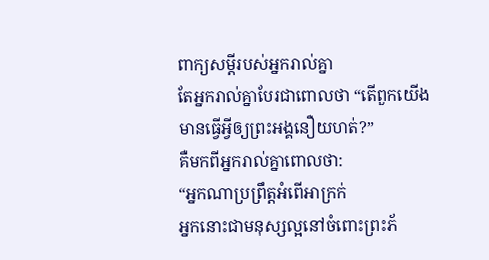ពាក្យសម្ដីរបស់អ្នករាល់គ្នា
តែអ្នករាល់គ្នាបែរជាពោលថា “តើពួកយើង
មានធ្វើអ្វីឲ្យព្រះអង្គនឿយហត់?”
គឺមកពីអ្នករាល់គ្នាពោលថា:
“អ្នកណាប្រព្រឹត្តអំពើអាក្រក់
អ្នកនោះជាមនុស្សល្អនៅចំពោះព្រះភ័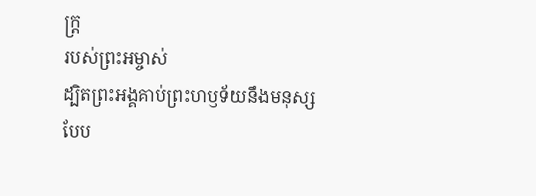ក្ត្រ
របស់ព្រះអម្ចាស់
ដ្បិតព្រះអង្គគាប់ព្រះហឫទ័យនឹងមនុស្ស
បែប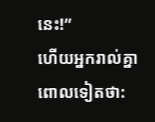នេះ!”
ហើយអ្នករាល់គ្នាពោលទៀតថា: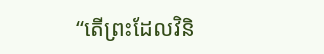“តើព្រះដែលវិនិ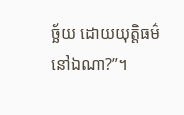ច្ឆ័យ ដោយយុត្តិធម៌
នៅឯណា?”។